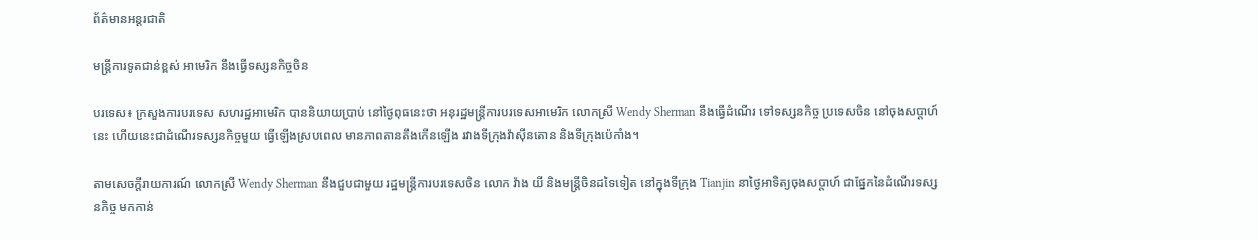ព័ត៌មានអន្តរជាតិ

មន្ត្រីការទូតជាន់ខ្ពស់ អាមេរិក នឹងធ្វើទស្សនកិច្ចចិន

បរទេស៖ ក្រសួងការបរទេស សហរដ្ឋអាមេរិក បាននិយាយប្រាប់ នៅថ្ងៃពុធនេះថា អនុរដ្ឋមន្ត្រីការបរទេសអាមេរិក លោកស្រី Wendy Sherman នឹងធ្វើដំណើរ ទៅទស្សនកិច្ច ប្រទេសចិន នៅចុងសប្ដាហ៍នេះ ហើយនេះជាដំណើរទស្សនកិច្ចមួយ ធ្វើឡើងស្របពេល មានភាពតានតឹងកើនឡើង រវាងទីក្រុងវ៉ាស៊ីនតោន និងទីក្រុងប៉េកាំង។

តាមសេចក្តីរាយការណ៍ លោកស្រី Wendy Sherman នឹងជួបជាមួយ រដ្ឋមន្ត្រីការបរទេសចិន លោក វ៉ាង យី និងមន្ត្រីចិនដទៃទៀត នៅក្នុងទីក្រុង Tianjin នាថ្ងៃអាទិត្យចុងសប្ដាហ៍ ជាផ្នែកនៃដំណើរទស្សនកិច្ច មកកាន់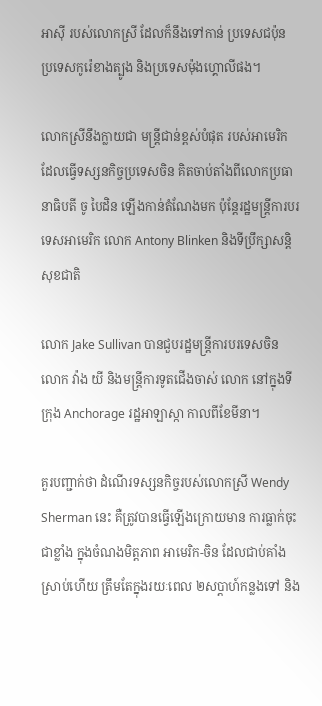អាស៊ី របស់លោកស្រី ដែលក៏នឹងទៅកាន់ ប្រទេសជប៉ុន ប្រទេសកូរ៉េខាងត្បូង និងប្រទេសម៉ុងហ្គោលីផង។

លោកស្រីនឹងក្លាយជា មន្ត្រីជាន់ខ្ពស់បំផុត របស់អាមេរិក ដែលធ្វើទស្សនកិច្ចប្រទេសចិន គិតចាប់តាំងពីលោកប្រធានាធិបតី ចូ បៃដិន ឡើងកាន់តំណែងមក ប៉ុន្តែរដ្ឋមន្ត្រីការបរទេសអាមេរិក លោក Antony Blinken និងទីប្រឹក្សាសន្តិសុខជាតិ

លោក Jake Sullivan បានជួបរដ្ឋមន្ត្រីការបរទេសចិន លោក វ៉ាង យី និងមន្ត្រីការទូតជើងចាស់ លោក នៅក្នុងទីក្រុង Anchorage រដ្ឋអាឡាស្កា កាលពីខែមីនា។

គួរបញ្ជាក់ថា ដំណើរទស្សនកិច្ចរបស់លោកស្រី Wendy Sherman នេះ គឺត្រូវបានធ្វើឡើងក្រោយមាន ការធ្លាក់ចុះជាខ្លាំង ក្នុងចំណងមិត្តភាព អាមេរិក-ចិន ដែលជាប់គាំងស្រាប់ហើយ ត្រឹមតែក្នុងរយៈពេល ២សប្ដាហ៍កន្លងទៅ និង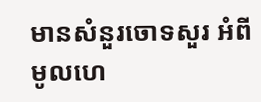មានសំនួរចោទសួរ អំពីមូលហេ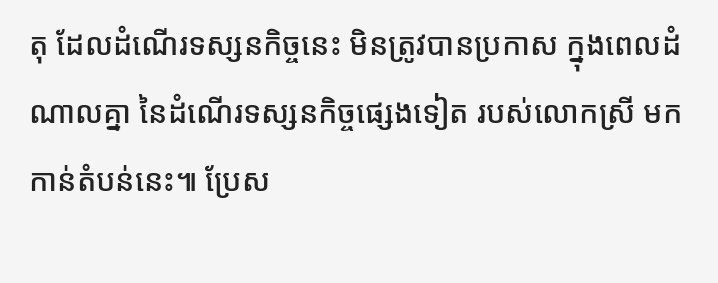តុ ដែលដំណើរទស្សនកិច្ចនេះ មិនត្រូវបានប្រកាស ក្នុងពេលដំណាលគ្នា នៃដំណើរទស្សនកិច្ចផ្សេងទៀត របស់លោកស្រី មកកាន់តំបន់នេះ៕ ប្រែស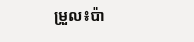ម្រួល៖ប៉ា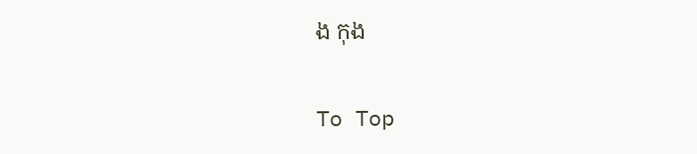ង កុង

To Top